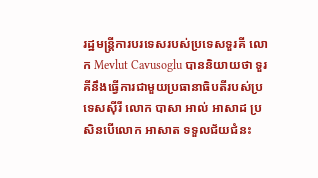រដ្ឋមន្ត្រីការបរទេសរបស់ប្រទេសទួរគី លោក Mevlut Cavusoglu បាននិយាយថា ទួរគីនឹងធ្វើការជាមួយប្រធានាធិបតីរបស់ប្រទេសស៊ីរី លោក បាសា អាល់ អាសាដ ប្រសិនបើលោក អាសាត ទទួលជ័យជំនះ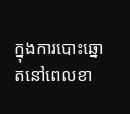ក្នុងការបោះឆ្នោតនៅពេលខា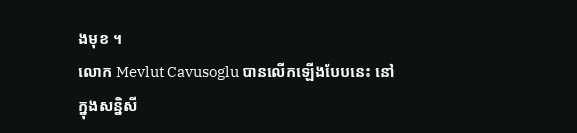ងមុខ ។
លោក Mevlut Cavusoglu បានលើកឡើងបែបនេះ នៅក្នុងសន្និសី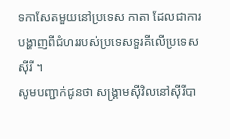ទកាសែតមួយនៅប្រទេស កាតា ដែលជាការបង្ហាញពីជំហររបស់ប្រទេសទួរគីលើប្រទេសស៊ីរី ។
សូមបញ្ជាក់ជូនថា សង្គ្រាមស៊ីវិលនៅស៊ីរីបា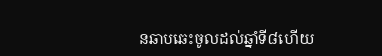នឆាបឆេះចូលដល់ឆ្នាំទី៨ហើយ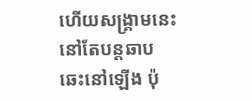ហើយសង្គ្រាមនេះនៅតែបន្តឆាបឆេះនៅឡើង ប៉ុ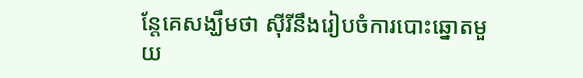ន្តែគេសង្ឃឹមថា ស៊ីរីនឹងរៀបចំការបោះឆ្នោតមួយ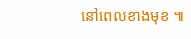នៅពេលខាងមុខ ៕